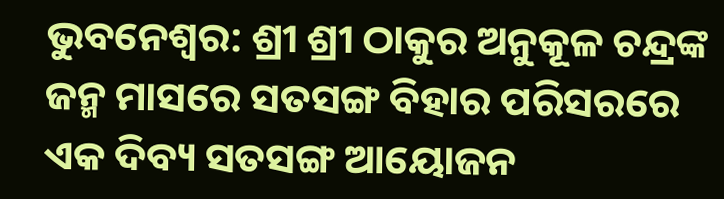ଭୁବନେଶ୍ଵର: ଶ୍ରୀ ଶ୍ରୀ ଠାକୁର ଅନୁକୂଳ ଚନ୍ଦ୍ରଙ୍କ ଜନ୍ମ ମାସରେ ସତସଙ୍ଗ ବିହାର ପରିସରରେ ଏକ ଦିବ୍ୟ ସତସଙ୍ଗ ଆୟୋଜନ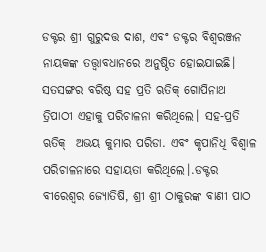ଡକ୍ଟର ଶ୍ରୀ ଗୁରୁଦତ୍ତ ଦାଶ, ଏବଂ ଡକ୍ଟର ବିଶ୍ୱରଞ୍ଜନ ନାୟକଙ୍କ ତତ୍ତ୍ଵାବଧାନରେ ଅନୁଷ୍ଠିତ ହୋଇଯାଇଛି। ସତସଙ୍ଗର ବରିଷ୍ଠ ସହ ପ୍ରତି ଋତିକ୍ ଗୋପିନାଥ ତ୍ରିପାଠୀ ଏହାକୁ ପରିଚାଳନା କରିଥିଲେ। ସହ-ପ୍ରତି ଋତିକ୍  ଅଭୟ କୁମାର ପରିଡା. ଏବଂ କୃପାନିଧି ବିଶ୍ଵାଳ ପରିଚାଳନାରେ ସହାୟତା କରିଥିଲେ।.ଡକ୍ଟର ବୀରେଶ୍ବର ଜ୍ୟୋତିଷି, ଶ୍ରୀ ଶ୍ରୀ ଠାକୁରଙ୍କ ବାଣୀ ପାଠ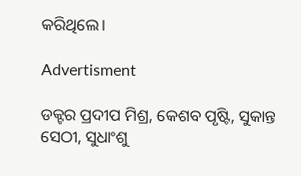କରିଥିଲେ।

Advertisment

ଡକ୍ଟର ପ୍ରଦୀପ ମିଶ୍ର, କେଶବ ପୃଷ୍ଟି, ସୁକାନ୍ତ ସେଠୀ, ସୁଧାଂଶୁ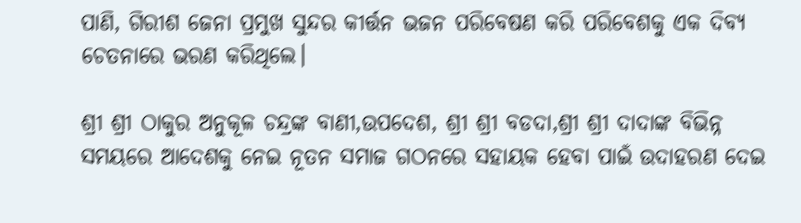ପାଣି, ଗିରୀଶ ଜେନା ପ୍ରମୁଖ ସୁନ୍ଦର କୀର୍ତ୍ତନ ଭଜନ ପରିବେଷଣ କରି ପରିବେଶକୁ ଏକ ଦିବ୍ୟ ଚେତନାରେ ଭରଣ କରିଥିଲେ।

ଶ୍ରୀ ଶ୍ରୀ ଠାକୁର ଅନୁକୂଳ ଚନ୍ଦ୍ରଙ୍କ ବାଣୀ,ଉପଦେଶ, ଶ୍ରୀ ଶ୍ରୀ ବଡଦା,ଶ୍ରୀ ଶ୍ରୀ ଦାଦାଙ୍କ ବିଭିନ୍ନ ସମୟରେ ଆଦେଶକୁ ନେଇ ନୂତନ ସମାଜ ଗଠନରେ ସହାୟକ ହେବା ପାଇଁ ଉଦାହରଣ ଦେଇ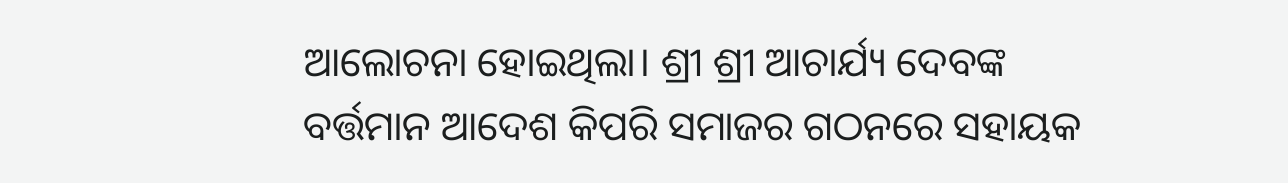ଆଲୋଚନା ହୋଇଥିଲା। ଶ୍ରୀ ଶ୍ରୀ ଆଚାର୍ଯ୍ୟ ଦେବଙ୍କ ବର୍ତ୍ତମାନ ଆଦେଶ କିପରି ସମାଜର ଗଠନରେ ସହାୟକ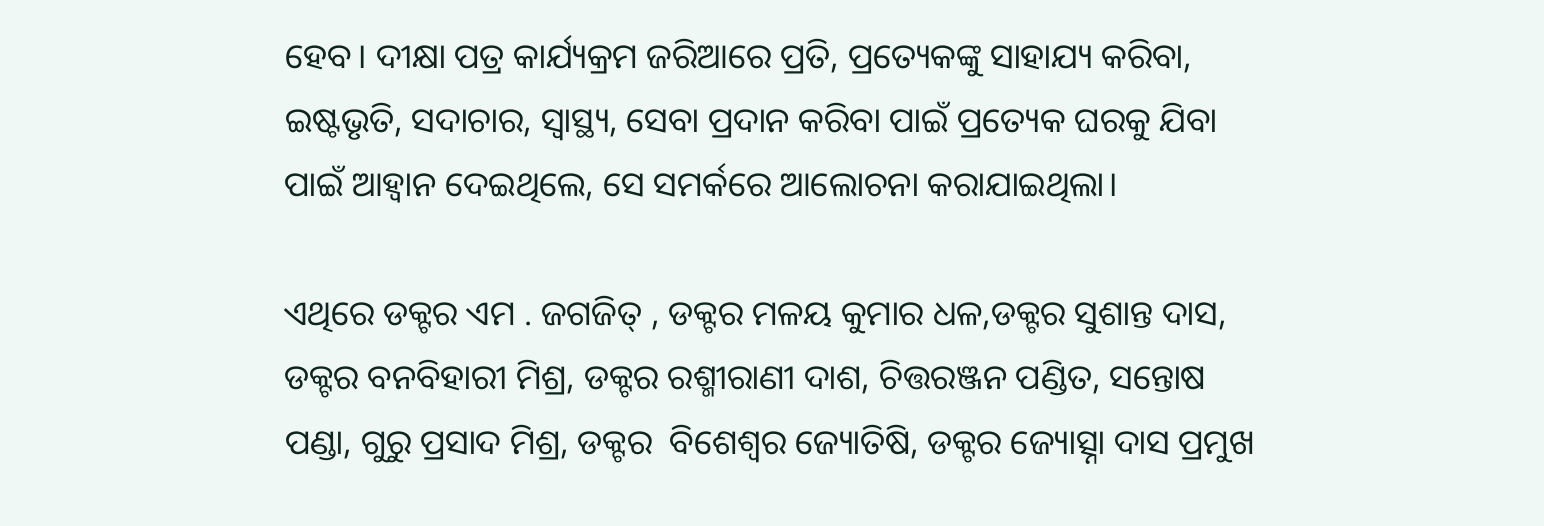ହେବ। ଦୀକ୍ଷା ପତ୍ର କାର୍ଯ୍ୟକ୍ରମ ଜରିଆରେ ପ୍ରତି, ପ୍ରତ୍ୟେକଙ୍କୁ ସାହାଯ୍ୟ କରିବା, ଇଷ୍ଟଭୃତି, ସଦାଚାର, ସ୍ୱାସ୍ଥ୍ୟ, ସେବା ପ୍ରଦାନ କରିବା ପାଇଁ ପ୍ରତ୍ୟେକ ଘରକୁ ଯିବା ପାଇଁ ଆହ୍ଵାନ ଦେଇଥିଲେ, ସେ ସମର୍କରେ ଆଲୋଚନା କରାଯାଇଥିଲା।

ଏଥିରେ ଡକ୍ଟର ଏମ . ଜଗଜିତ୍ , ଡକ୍ଟର ମଳୟ କୁମାର ଧଳ,ଡକ୍ଟର ସୁଶାନ୍ତ ଦାସ, ଡକ୍ଟର ବନବିହାରୀ ମିଶ୍ର, ଡକ୍ଟର ରଶ୍ମୀରାଣୀ ଦାଶ, ଚିତ୍ତରଞ୍ଜନ ପଣ୍ଡିତ, ସନ୍ତୋଷ ପଣ୍ଡା, ଗୁରୁ ପ୍ରସାଦ ମିଶ୍ର, ଡକ୍ଟର  ବିଶେଶ୍ବର ଜ୍ୟୋତିଷି, ଡକ୍ଟର ଜ୍ୟୋତ୍ସ୍ନା ଦାସ ପ୍ରମୁଖ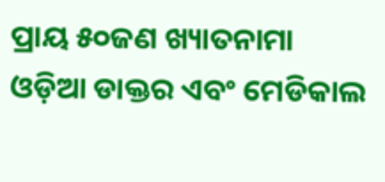ପ୍ରାୟ ୫୦ଜଣ ଖ୍ୟାତନାମା  ଓଡ଼ିଆ ଡାକ୍ତର ଏବଂ ମେଡିକାଲ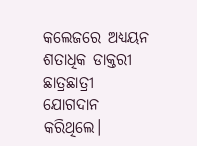କଲେଜରେ ଅଧ୍ୟୟନ ଶତାଧିକ ଡାକ୍ତରୀ  ଛାତ୍ରଛାତ୍ରୀ ଯୋଗଦାନ କରିଥିଲେ।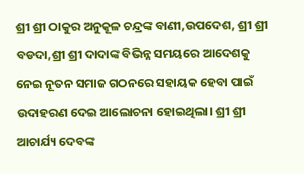ଶ୍ରୀ ଶ୍ରୀ ଠାକୁର ଅନୁକୂଳ ଚନ୍ଦ୍ରଙ୍କ ବାଣୀ,ଉପଦେଶ, ଶ୍ରୀ ଶ୍ରୀ ବଡଦା,ଶ୍ରୀ ଶ୍ରୀ ଦାଦାଙ୍କ ବିଭିନ୍ନ ସମୟରେ ଆଦେଶକୁ ନେଇ ନୂତନ ସମାଜ ଗଠନରେ ସହାୟକ ହେବା ପାଇଁ ଉଦାହରଣ ଦେଇ ଆଲୋଚନା ହୋଇଥିଲା। ଶ୍ରୀ ଶ୍ରୀ ଆଚାର୍ଯ୍ୟ ଦେବଙ୍କ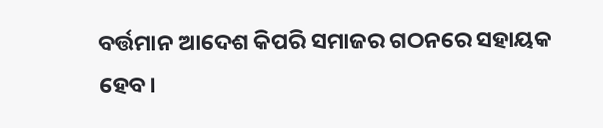ବର୍ତ୍ତମାନ ଆଦେଶ କିପରି ସମାଜର ଗଠନରେ ସହାୟକ ହେବ।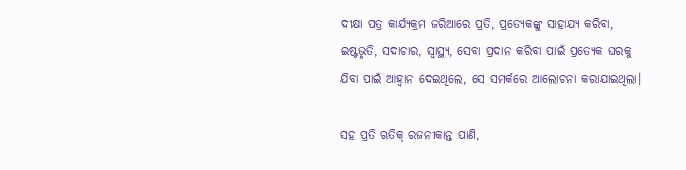ଦୀକ୍ଷା ପତ୍ର କାର୍ଯ୍ୟକ୍ରମ ଜରିଆରେ ପ୍ରତି, ପ୍ରତ୍ୟେକଙ୍କୁ ସାହାଯ୍ୟ କରିବା, ଇଷ୍ଟଭୃତି, ସଦାଚାର, ସ୍ୱାସ୍ଥ୍ୟ, ସେବା ପ୍ରଦାନ କରିବା ପାଇଁ ପ୍ରତ୍ୟେକ ଘରକୁ ଯିବା ପାଇଁ ଆହ୍ଵାନ ଦେଇଥିଲେ, ସେ ସମର୍କରେ ଆଲୋଚନା କରାଯାଇଥିଲା।

ସହ ପ୍ରତି ଋତିକ୍ ରଜନୀକାନ୍ତ ପାଣି,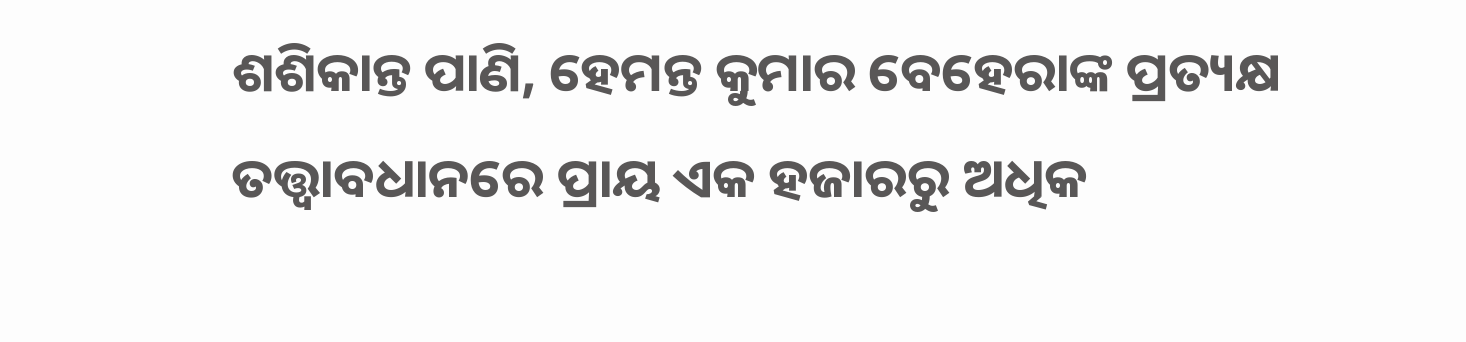ଶଶିକାନ୍ତ ପାଣି, ହେମନ୍ତ କୁମାର ବେହେରାଙ୍କ ପ୍ରତ୍ୟକ୍ଷ ତତ୍ତ୍ଵାବଧାନରେ ପ୍ରାୟ ଏକ ହଜାରରୁ ଅଧିକ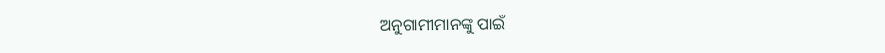ଅନୁଗାମୀମାନଙ୍କୁ ପାଇଁ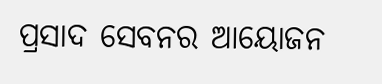ପ୍ରସାଦ ସେବନର ଆୟୋଜନ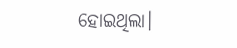ହୋଇଥିଲା।